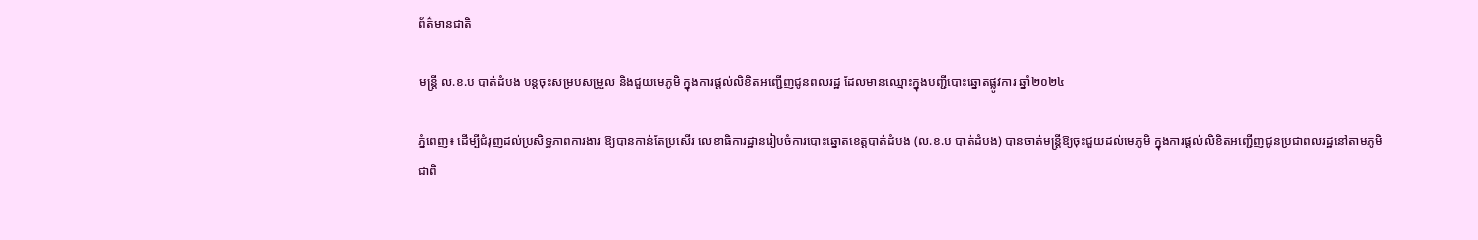ព័ត៌មានជាតិ

មន្ត្រី ល.ខ.ប បាត់ដំបង បន្តចុះសម្របសម្រួល និងជួយមេភូមិ ក្នុងការផ្តល់លិខិតអញ្ជើញជូនពលរដ្ឋ ដែលមានឈ្មោះក្នុងបញ្ជីបោះឆ្នោតផ្លូវការ ឆ្នាំ២០២៤

ភ្នំពេញ៖ ដើម្បីជំរុញដល់ប្រសិទ្ធភាពការងារ ឱ្យបានកាន់តែប្រសើរ លេខាធិការដ្ឋានរៀបចំការបោះឆ្នោតខេត្តបាត់ដំបង (ល.ខ.ប បាត់ដំបង) បានចាត់មន្ត្រីឱ្យចុះជួយដល់មេភូមិ ក្នុងការផ្តល់លិខិតអញ្ជើញជូនប្រជាពលរដ្ឋនៅតាមភូមិ ជាពិ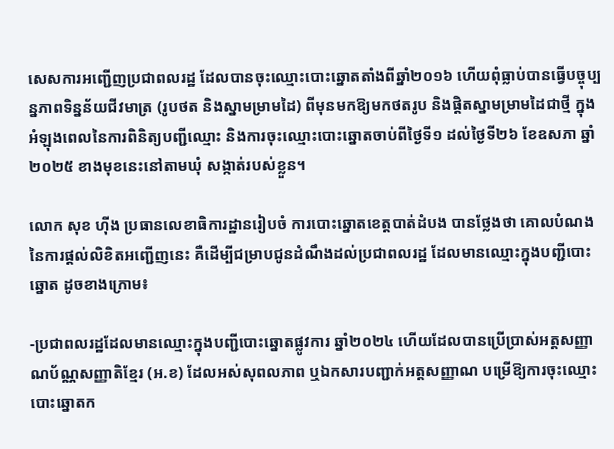សេសការអញ្ជើញប្រជាពលរដ្ឋ ដែលបានចុះឈ្មោះបោះឆ្នោតតាំងពីឆ្នាំ២០១៦ ហើយពុំធ្លាប់បានធ្វើបច្ចុប្បន្នភាពទិន្នន័យជីវមាត្រ (រូបថត និងស្នាមម្រាមដៃ) ពីមុនមកឱ្យមកថតរូប និងផ្តិតស្នាមម្រាមដៃជាថ្មី ក្នុងអំឡុងពេលនៃការពិនិត្យបញ្ជីឈ្មោះ និងការចុះឈ្មោះបោះឆ្នោតចាប់ពីថ្ងៃទី១ ដល់ថ្ងៃទី២៦ ខែឧសភា ឆ្នាំ២០២៥ ខាងមុខនេះនៅតាមឃុំ សង្កាត់របស់ខ្លួន។

លោក សុខ ហ៊ីង ប្រធានលេខាធិការដ្ឋានរៀបចំ ការបោះឆ្នោតខេត្តបាត់ដំបង បានថ្លែងថា គោលបំណងនៃការផ្ដល់លិខិតអញ្ជើញនេះ គឺដើម្បីជម្រាបជូនដំណឹងដល់ប្រជាពលរដ្ឋ ដែលមានឈ្មោះក្នុងបញ្ជីបោះឆ្នោត ដូចខាងក្រោម៖

-ប្រជាពលរដ្ឋដែលមានឈ្មោះក្នុងបញ្ជីបោះឆ្នោតផ្លូវការ ឆ្នាំ២០២៤ ហើយដែលបានប្រើប្រាស់អត្តសញ្ញាណប័ណ្ណសញ្ញាតិខ្មែរ (អ.ខ) ដែលអស់សុពលភាព ឬឯកសារបញ្ជាក់អត្តសញ្ញាណ បម្រើឱ្យការចុះឈ្មោះបោះឆ្នោតក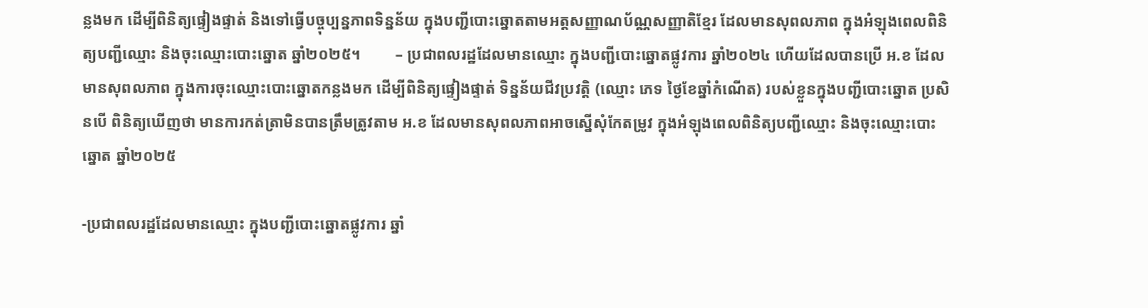ន្លងមក ដើម្បីពិនិត្យផ្ទៀងផ្ទាត់ និងទៅធ្វើបច្ចុប្បន្នភាពទិន្នន័យ ក្នុងបញ្ជីបោះឆ្នោតតាមអត្តសញ្ញាណប័ណ្ណសញ្ញាតិខ្មែរ ដែលមានសុពលភាព ក្នុងអំឡុងពេលពិនិត្យបញ្ជីឈ្មោះ និងចុះឈ្មោះបោះឆ្នោត ឆ្នាំ២០២៥។         – ប្រជាពលរដ្ឋដែលមានឈ្មោះ ក្នុងបញ្ជីបោះឆ្នោតផ្លូវការ ឆ្នាំ២០២៤ ហើយដែលបានប្រើ អ.ខ ដែលមានសុពលភាព ក្នុងការចុះឈ្មោះបោះឆ្នោតកន្លងមក ដើម្បីពិនិត្យផ្ទៀងផ្ទាត់ ទិន្នន័យជីវប្រវត្តិ (ឈ្មោះ ភេទ ថ្ងៃខែឆ្នាំកំណើត) របស់ខ្លួនក្នុងបញ្ជីបោះឆ្នោត ប្រសិនបើ ពិនិត្យឃើញថា មានការកត់ត្រាមិនបានត្រឹមត្រូវតាម អ.ខ ដែលមានសុពលភាពអាចស្នើសុំកែតម្រូវ ក្នុងអំឡុងពេលពិនិត្យបញ្ជីឈ្មោះ និងចុះឈ្មោះបោះឆ្នោត ឆ្នាំ២០២៥

-ប្រជាពលរដ្ឋដែលមានឈ្មោះ ក្នុងបញ្ជីបោះឆ្នោតផ្លូវការ ឆ្នាំ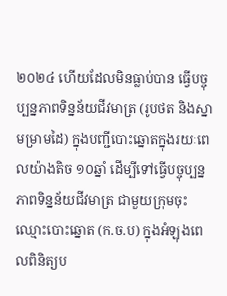២០២៤ ហើយដែលមិនធ្លាប់បាន ធ្វើបច្ចុប្បន្នភាពទិន្នន័យជីវមាត្រ (រូបថត និងស្នាមម្រាមដៃ) ក្នុងបញ្ជីបោះឆ្នោតក្នុងរយៈពេលយ៉ាងតិច ១០ឆ្នាំ ដើម្បីទៅធ្វើបច្ចុប្បន្នភាពទិន្នន័យជីវមាត្រ ជាមួយក្រុមចុះឈ្មោះបោះឆ្នោត (ក.ច.ប) ក្នុងអំឡុងពេលពិនិត្យប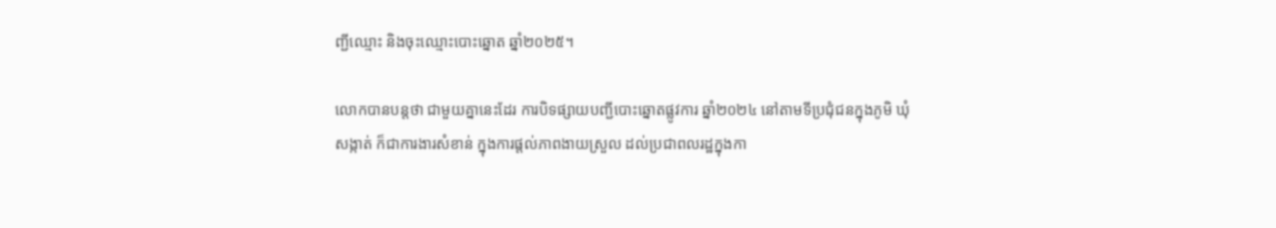ញ្ជីឈ្មោះ និងចុះឈ្មោះបោះឆ្នោត ឆ្នាំ២០២៥។

លោកបានបន្តថា ជាមួយគ្នានេះដែរ ការបិទផ្សាយបញ្ជីបោះឆ្នោតផ្លូវការ ឆ្នាំ២០២៤ នៅតាមទីប្រជុំជនក្នុងភូមិ ឃុំ សង្កាត់ ក៏ជាការងារសំខាន់ ក្នុងការផ្តល់ភាពងាយស្រួល ដល់ប្រជាពលរដ្ឋក្នុងកា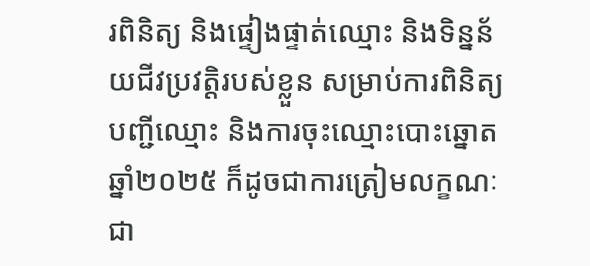រពិនិត្យ និងផ្ទៀងផ្ទាត់ឈ្មោះ និងទិន្នន័យជីវប្រវត្តិរបស់ខ្លួន សម្រាប់ការពិនិត្យបញ្ជីឈ្មោះ និងការចុះឈ្មោះបោះឆ្នោត ឆ្នាំ២០២៥ ក៏ដូចជាការត្រៀមលក្ខណៈជា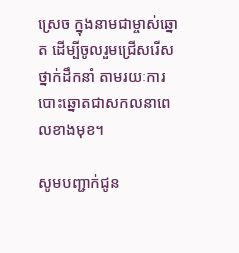ស្រេច ក្នុងនាមជាម្ចាស់ឆ្នោត ដើម្បីចូលរួមជ្រើសរើសថ្នាក់ដឹកនាំ តាមរយៈការបោះឆ្នោតជាសកលនាពេលខាងមុខ។

សូមបញ្ជាក់ជូន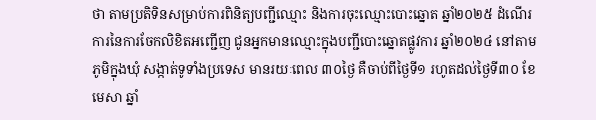ថា តាមប្រតិទិនសម្រាប់ការពិនិត្យបញ្ជីឈ្មោះ និងការចុះឈ្មោះបោះឆ្នោត ឆ្នាំ២០២៥ ដំណើរការនៃការចែកលិខិតអញ្ជើញ ជូនអ្នកមានឈ្មោះក្នុងបញ្ជីបោះឆ្នោតផ្លូវការ ឆ្នាំ២០២៤ នៅតាមភូមិក្នុងឃុំ សង្កាត់ទូទាំងប្រទេស មានរយៈពេល ៣០ថ្ងៃ គឺចាប់ពីថ្ងៃទី១ រហូតដល់ថ្ងៃទី៣០ ខែមេសា ឆ្នាំ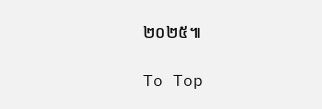២០២៥៕

To Top